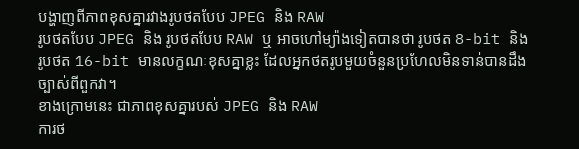បង្ហាញពីភាពខុសគ្នារវាងរូបថតបែប JPEG និង RAW
រូបថតបែប JPEG និង រូបថតបែប RAW ឬ អាចហៅម្យ៉ាងទៀតបានថា រូបថត 8-bit និង រូបថត 16-bit មានលក្ខណៈខុសគ្នាខ្លះ ដែលអ្នកថតរូបមួយចំនួនប្រហែលមិនទាន់បានដឹងច្បាស់ពីពួកវា។
ខាងក្រោមនេះ ជាភាពខុសគ្នារបស់ JPEG និង RAW
ការថ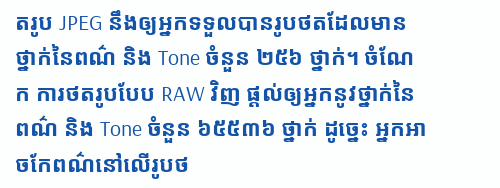តរូប JPEG នឹងឲ្យអ្នកទទួលបានរូបថតដែលមានថ្នាក់នៃពណ៌ និង Tone ចំនួន ២៥៦ ថ្នាក់។ ចំណែក ការថតរូបបែប RAW វិញ ផ្ដល់ឲ្យអ្នកនូវថ្នាក់នៃពណ៌ និង Tone ចំនួន ៦៥៥៣៦ ថ្នាក់ ដូច្នេះ អ្នកអាចកែពណ៌នៅលើរូបថ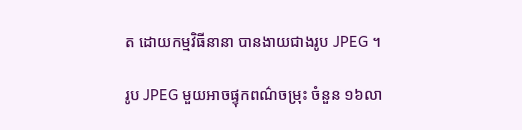ត ដោយកម្មវិធីនានា បានងាយជាងរូប JPEG ។

រូប JPEG មួយអាចផ្ទុកពណ៌ចម្រុះ ចំនួន ១៦លា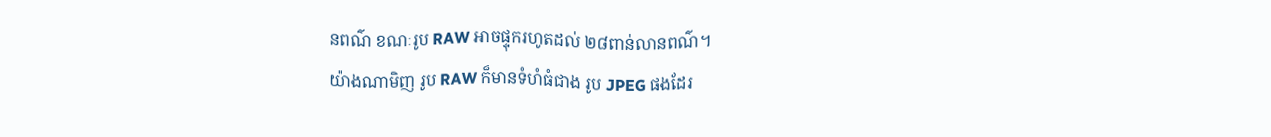នពណ៌ ខណៈរូប RAW អាចផ្ទុករហូតដល់ ២៨ពាន់លានពណ៌។
យ៉ាងណាមិញ រូប RAW ក៏មានទំហំធំជាង រូប JPEG ផងដែរ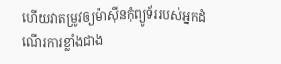ហើយវាតម្រូវឲ្យម៉ាស៊ីនកុំព្យូទ័ររបស់អ្នកដំណើរការខ្លាំងជាង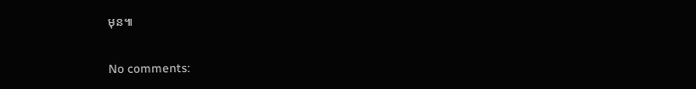មុន៕

No comments: